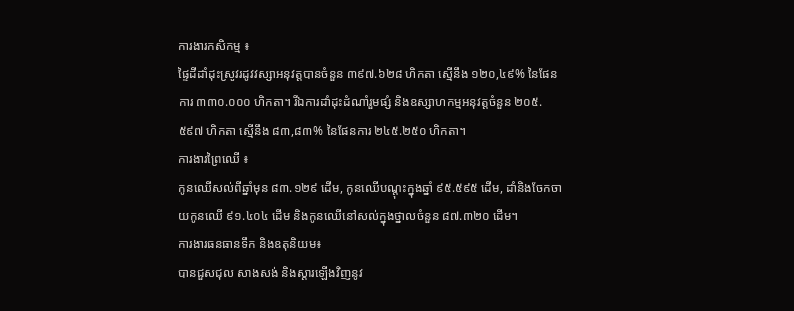ការងារកសិកម្ម ៖
ផ្ទៃដីដាំដុះស្រូវរដូវវស្សាអនុវត្តបានចំនួន ៣៩៧.៦២៨ ហិកតា ស្មើនឹង ១២០,៤៩% នៃផែនការ ៣៣០.០០០ ហិកតា។ រីឯការដាំដុះដំណាំរួមផ្សំ និងឧស្សាហកម្មអនុវត្តចំនួន ២០៥.៥៩៧ ហិកតា ស្មើនឹង ៨៣,៨៣% នៃផែនការ ២៤៥.២៥០ ហិកតា។
ការងារព្រៃឈើ ៖
កូនឈើសល់ពីឆ្នាំមុន ៨៣.១២៩ ដើម, កូនឈើបណ្តុះក្នុងឆ្នាំ ៩៥.៥៩៥ ដើម, ដាំនិងចែកចាយកូនឈើ ៩១.៤០៤ ដើម និងកូនឈើនៅសល់ក្នុងថ្នាលចំនួន ៨៧.៣២០ ដើម។
ការងារធនធានទឹក និងឧតុនិយម៖
បានជួសជុល សាងសង់ និងស្តារឡើងវិញនូវ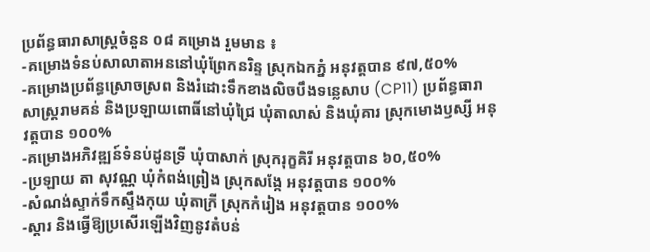ប្រព័ន្ធធារាសាស្ត្រចំនួន ០៨ គម្រោង រួមមាន ៖
-គម្រោងទំនប់សាលាតាអននៅឃុំព្រែកនរិន្ទ ស្រុកឯកភ្នំ អនុវត្តបាន ៩៧,៥០%
-គម្រោងប្រព័ន្ធស្រោចស្រព និងរំដោះទឹកខាងលិចបឹងទន្លេសាប (CP11) ប្រព័ន្ធធារាសាស្ត្ររាមគន់ និងប្រឡាយពោធិ៍នៅឃុំជ្រៃ ឃុំតាលាស់ និងឃុំគារ ស្រុកមោងឫស្សី អនុវត្តបាន ១០០%
-គម្រោងអភិវឌ្ឍន៍ទំនប់ដូនទ្រី ឃុំបាសាក់ ស្រុករុក្ខគិរី អនុវត្តបាន ៦០,៥០%
-ប្រឡាយ តា សុវណ្ណ ឃុំកំពង់ព្រៀង ស្រុកសង្កែ អនុវត្តបាន ១០០%
-សំណង់ស្ទាក់ទឹកស្ទឹងកុយ ឃុំតាក្រី ស្រុកកំរៀង អនុវត្តបាន ១០០%
-ស្ដារ និងធ្វើឱ្យប្រសើរឡើងវិញនូវតំបន់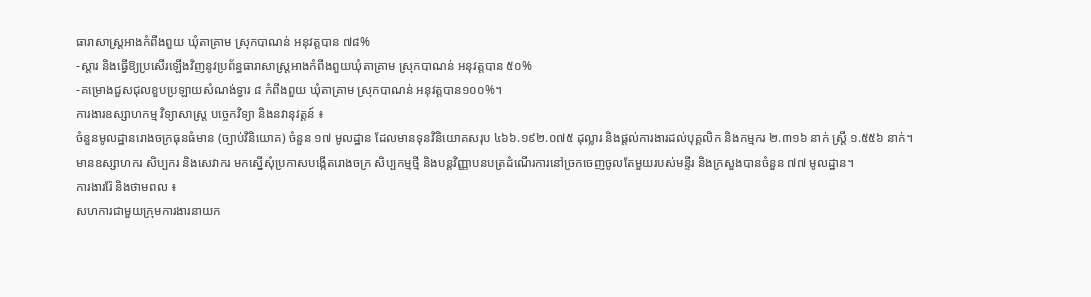ធារាសាស្រ្តអាងកំពីងពួយ ឃុំតាគ្រាម ស្រុកបាណន់ អនុវត្តបាន ៧៨%
-ស្តារ និងធ្វើឱ្យប្រសើរឡើងវិញនូវប្រព័ន្ធធារាសាស្រ្តអាងកំពីងពួយឃុំតាគ្រាម ស្រុកបាណន់ អនុវត្តបាន ៥០%
-គម្រោងជួសជុលខួបប្រឡាយសំណង់ទ្វារ ៨ កំពីងពួយ ឃុំតាគ្រាម ស្រុកបាណន់ អនុវត្តបាន១០០%។
ការងារឧស្សាហកម្ម វិទ្យាសាស្រ្ដ បច្ចេកវិទ្យា និងនវានុវត្តន៍ ៖
ចំនួនមូលដ្ឋានរោងចក្រធុនធំមាន (ច្បាប់វិនិយោគ) ចំនួន ១៧ មូលដ្ឋាន ដែលមានទុនវិនិយោគសរុប ៤៦៦.១៩២.០៧៥ ដុល្លារ និងផ្តល់ការងារដល់បុគ្គលិក និងកម្មករ ២.៣១៦ នាក់ ស្រី្ត ១.៥៥៦ នាក់។
មានឧស្សាហករ សិប្បករ និងសេវាករ មកស្នើសុំប្រកាសបង្កើតរោងចក្រ សិប្បកម្មថ្មី និងបន្តវិញ្ញាបនបត្រដំណើរការនៅច្រកចេញចូលតែមួយរបស់មន្ទីរ និងក្រសួងបានចំនួន ៧៧ មូលដ្ឋាន។
ការងាររ៉ែ និងថាមពល ៖
សហការជាមួយក្រុមការងារនាយក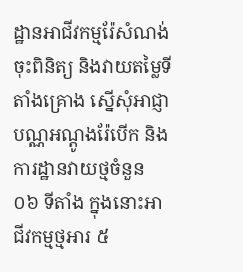ដ្ឋានអាជីវកម្មរ៉ែសំណង់ ចុះពិនិត្យ និងវាយតម្លៃទីតាំងគ្រោង ស្នើសុំអាជ្ញាបណ្ណអណ្តូងរ៉ែបើក និងការដ្ឋានវាយថ្មចំនួន ០៦ ទីតាំង ក្នុងនោះអាជីវកម្មថ្មអារ ៥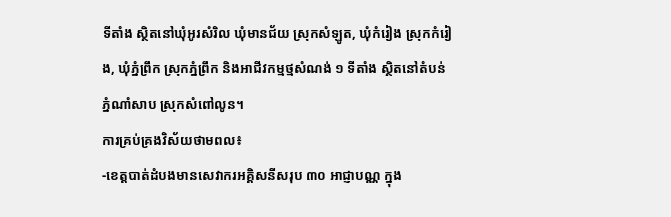ទីតាំង ស្ថិតនៅឃុំអូរសំរិល ឃុំមានជ័យ ស្រុកសំឡូត, ឃុំកំរៀង ស្រុកកំរៀង, ឃុំភ្នំព្រឹក ស្រុកភ្នំព្រឹក និងអាជីវកម្មថ្មសំណង់ ១ ទីតាំង ស្ថិតនៅតំបន់ភ្នំណាំសាប ស្រុកសំពៅលូន។
ការគ្រប់គ្រងវិស័យថាមពល៖
-ខេត្តបាត់ដំបងមានសេវាករអគ្គិសនីសរុប ៣០ អាជ្ញាបណ្ណ ក្នុង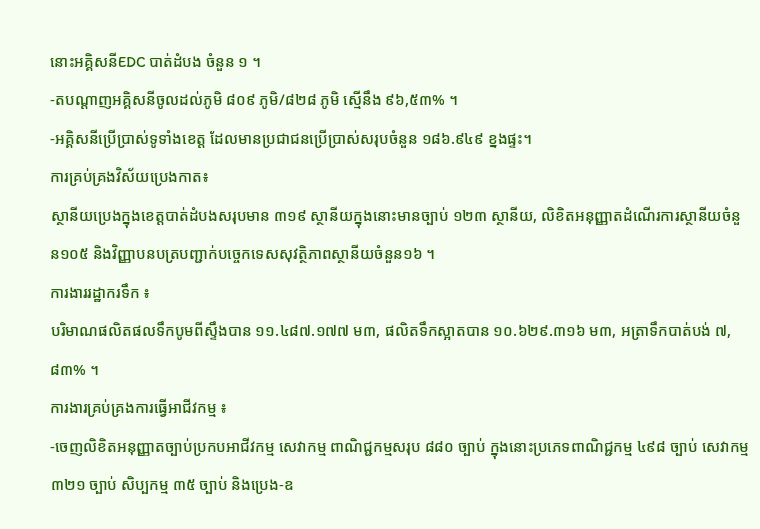នោះអគ្គិសនីEDC បាត់ដំបង ចំនួន ១ ។
-តបណ្តាញអគ្គិសនីចូលដល់ភូមិ ៨០៩ ភូមិ/៨២៨ ភូមិ ស្មើនឹង ៩៦,៥៣% ។
-អគ្គិសនីប្រើប្រាស់ទូទាំងខេត្ត ដែលមានប្រជាជនប្រើប្រាស់សរុបចំនួន ១៨៦.៩៤៩ ខ្នងផ្ទះ។
ការគ្រប់គ្រងវិស័យប្រេងកាត៖
ស្ថានីយប្រេងក្នុងខេត្តបាត់ដំបងសរុបមាន ៣១៩ ស្ថានីយក្នុងនោះមានច្បាប់ ១២៣ ស្ថានីយ, លិខិតអនុញ្ញាតដំណើរការស្ថានីយចំនួន១០៥ និងវិញ្ញាបនបត្របញ្ជាក់បច្ចេកទេសសុវត្ថិភាពស្ថានីយចំនួន១៦ ។
ការងាររដ្ឋាករទឹក ៖
បរិមាណផលិតផលទឹកបូមពីស្ទឹងបាន ១១.៤៨៧.១៧៧ ម៣, ផលិតទឹកស្អាតបាន ១០.៦២៩.៣១៦ ម៣, អត្រាទឹកបាត់បង់ ៧,៨៣% ។
ការងារគ្រប់គ្រងការធ្វើអាជីវកម្ម ៖
-ចេញលិខិតអនុញ្ញាតច្បាប់ប្រកបអាជីវកម្ម សេវាកម្ម ពាណិជ្ជកម្មសរុប ៨៨០ ច្បាប់ ក្នុងនោះប្រភេទពាណិជ្ជកម្ម ៤៩៨ ច្បាប់ សេវាកម្ម ៣២១ ច្បាប់ សិប្បកម្ម ៣៥ ច្បាប់ និងប្រេង-ឧ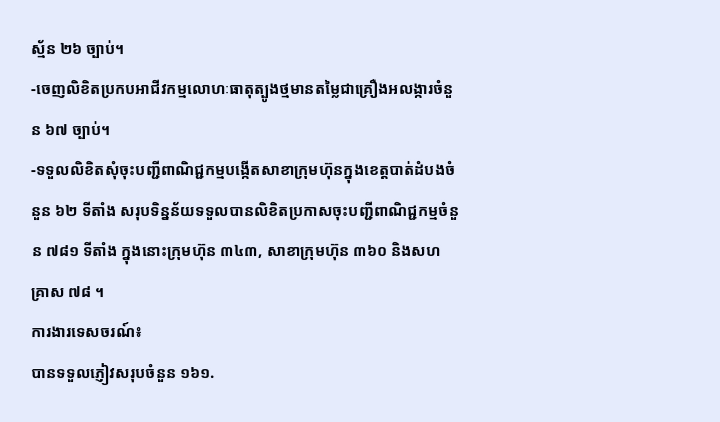ស្ម័ន ២៦ ច្បាប់។
-ចេញលិខិតប្រកបអាជីវកម្មលោហៈធាតុត្បូងថ្មមានតម្លៃជាគ្រឿងអលង្ការចំនួន ៦៧ ច្បាប់។
-ទទួលលិខិតសុំចុះបញ្ជីពាណិជ្ជកម្មបង្កើតសាខាក្រុមហ៊ុនក្នុងខេត្តបាត់ដំបងចំនួន ៦២ ទីតាំង សរុបទិន្នន័យទទួលបានលិខិតប្រកាសចុះបញ្ជីពាណិជ្ជកម្មចំនួន ៧៨១ ទីតាំង ក្នុងនោះក្រុមហ៊ុន ៣៤៣, សាខាក្រុមហ៊ុន ៣៦០ និងសហគ្រាស ៧៨ ។
ការងារទេសចរណ៍៖
បានទទួលភ្ញៀវសរុបចំនួន ១៦១.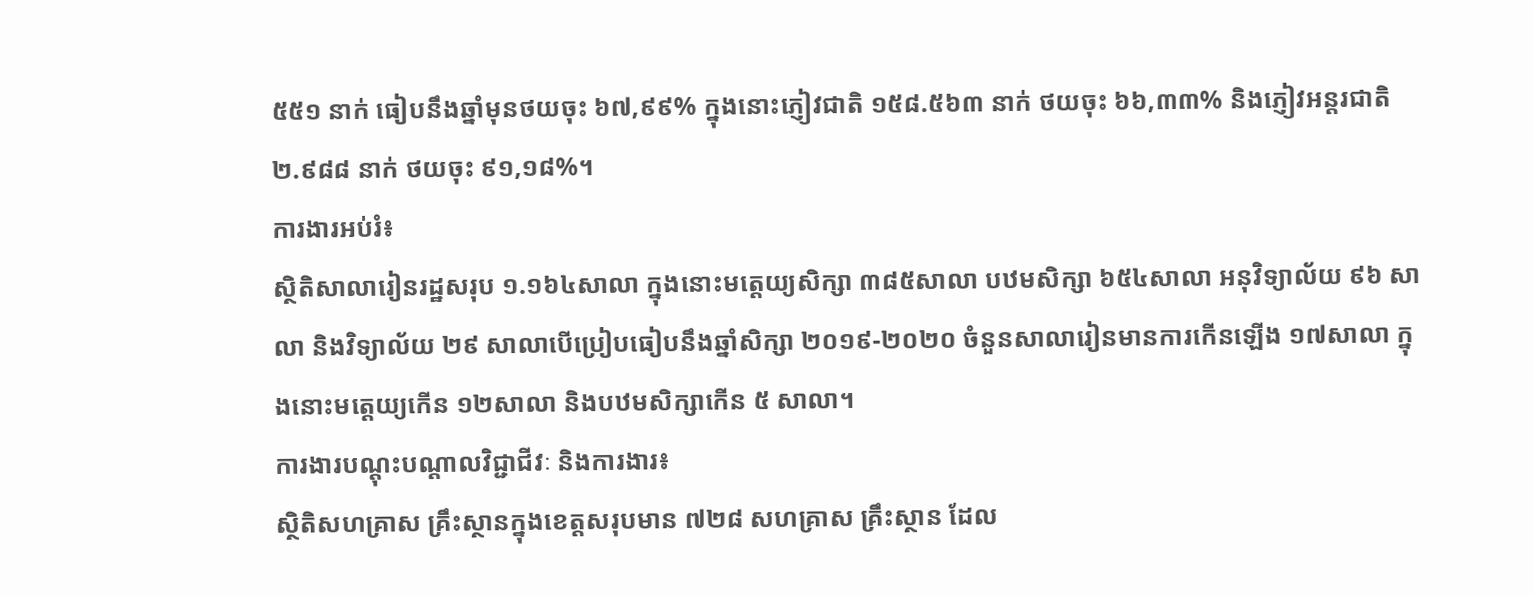៥៥១ នាក់ ធៀបនឹងឆ្នាំមុនថយចុះ ៦៧,៩៩% ក្នុងនោះភ្ញៀវជាតិ ១៥៨.៥៦៣ នាក់ ថយចុះ ៦៦,៣៣% និងភ្ញៀវអន្ដរជាតិ ២.៩៨៨ នាក់ ថយចុះ ៩១,១៨%។
ការងារអប់រំ៖
ស្ថិតិសាលារៀនរដ្ឋសរុប ១.១៦៤សាលា ក្នុងនោះមត្តេយ្យសិក្សា ៣៨៥សាលា បឋមសិក្សា ៦៥៤សាលា អនុវិទ្យាល័យ ៩៦ សាលា និងវិទ្យាល័យ ២៩ សាលាបើប្រៀបធៀបនឹងឆ្នាំសិក្សា ២០១៩-២០២០ ចំនួនសាលារៀនមានការកើនឡើង ១៧សាលា ក្នុងនោះមត្តេយ្យកើន ១២សាលា និងបឋមសិក្សាកើន ៥ សាលា។
ការងារបណ្តុះបណ្តាលវិជ្ជាជីវៈ និងការងារ៖
ស្ថិតិសហគ្រាស គ្រឹះស្ថានក្នុងខេត្តសរុបមាន ៧២៨ សហគ្រាស គ្រឹះស្ថាន ដែល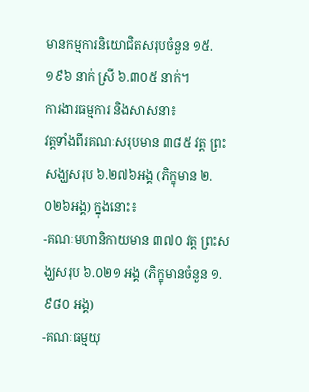មានកម្មការនិយោជិតសរុបចំនួន ១៥.១៩៦ នាក់ ស្រី ៦.៣០៥ នាក់។
ការងារធម្មការ និងសាសនា៖
វត្តទាំងពីរគណៈសរុបមាន ៣៨៥ វត្ត ព្រះសង្ឃសរុប ៦.២៧៦អង្គ (ភិក្ខុមាន ២.០២៦អង្គ) ក្នុងនោះ៖
-គណៈមហានិកាយមាន ៣៧០ វត្ត ព្រះសង្ឃសរុប ៦.០២១ អង្គ (ភិក្ខុមានចំនួន ១.៩៨០ អង្គ)
-គណៈធម្មយុ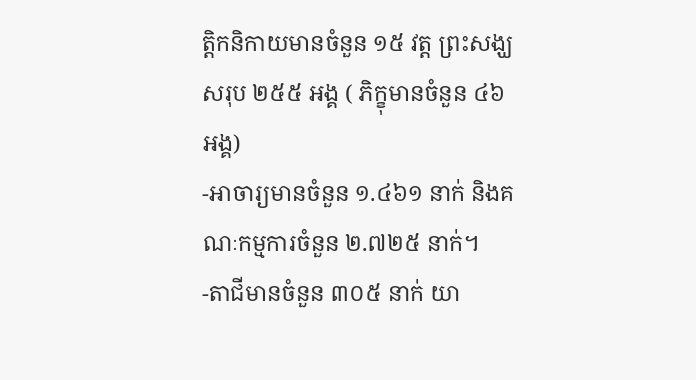ត្តិកនិកាយមានចំនួន ១៥ វត្ត ព្រះសង្ឃសរុប ២៥៥ អង្គ ( ភិក្ខុមានចំនួន ៤៦ អង្គ)
-អាចារ្យមានចំនួន ១.៤៦១ នាក់ និងគណៈកម្មការចំនួន ២.៧២៥ នាក់។
-តាជីមានចំនួន ៣០៥ នាក់ យា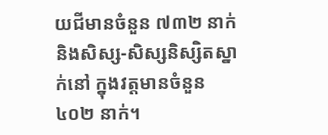យជីមានចំនួន ៧៣២ នាក់ និងសិស្ស-សិស្សនិស្សិតស្នាក់នៅ ក្នុងវត្តមានចំនួន ៤០២ នាក់។